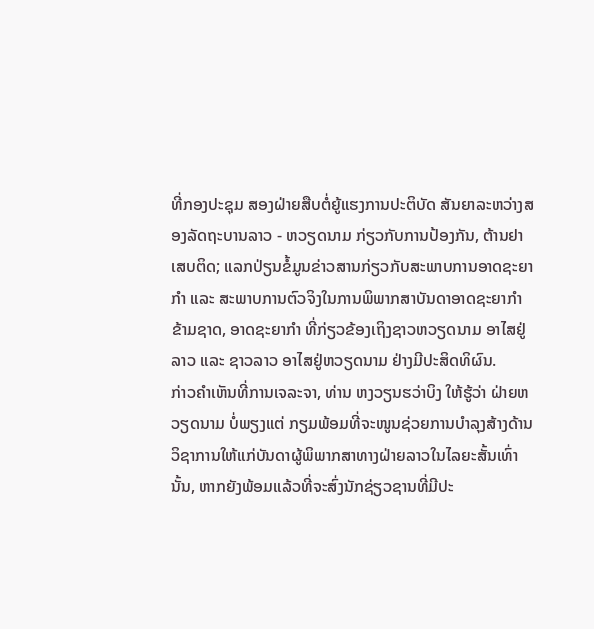ທີ່ກອງປະຊຸມ ສອງຝ່າຍສືບຕໍ່ຍູ້ແຮງການປະຕິບັດ ສັນຍາລະຫວ່າງສອງລັດຖະບານລາວ - ຫວຽດນາມ ກ່ຽວກັບການປ້ອງກັນ, ຕ້ານຢາເສບຕິດ; ແລກປ່ຽນຂໍ້ມູນຂ່າວສານກ່ຽວກັບສະພາບການອາດຊະຍາກໍາ ແລະ ສະພາບການຕົວຈິງໃນການພິພາກສາບັນດາອາດຊະຍາກໍາຂ້າມຊາດ, ອາດຊະຍາກໍາ ທີ່ກ່ຽວຂ້ອງເຖິງຊາວຫວຽດນາມ ອາໄສຢູ່ລາວ ແລະ ຊາວລາວ ອາໄສຢູ່ຫວຽດນາມ ຢ່າງມີປະສິດທິຜົນ.
ກ່າວຄໍາເຫັນທີ່ການເຈລະຈາ, ທ່ານ ຫງວຽນຮວ່າບິງ ໃຫ້ຮູ້ວ່າ ຝ່າຍຫວຽດນາມ ບໍ່ພຽງແຕ່ ກຽມພ້ອມທີ່ຈະໜູນຊ່ວຍການບໍາລຸງສ້າງດ້ານວິຊາການໃຫ້ແກ່ບັນດາຜູ້ພິພາກສາທາງຝ່າຍລາວໃນໄລຍະສັ້ນເທົ່ານັ້ນ, ຫາກຍັງພ້ອມແລ້ວທີ່ຈະສົ່ງນັກຊ່ຽວຊານທີ່ມີປະ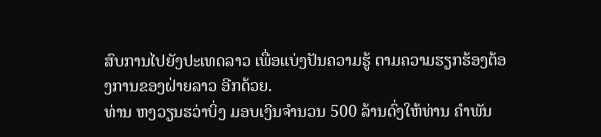ສົບການໄປຍັງປະເທດລາວ ເພື່ອແບ່ງປັນຄວາມຮູ້ ຕາມຄວາມຮຽກຮ້ອງຕ້ອງການຂອງຝ່າຍລາວ ອີກດ້ວຍ.
ທ່ານ ຫງວຽນຮວ່າບິ່ງ ມອບເງິນຈໍານວນ 500 ລ້ານດົ່ງໃຫ້ທ່ານ ຄໍາພັນ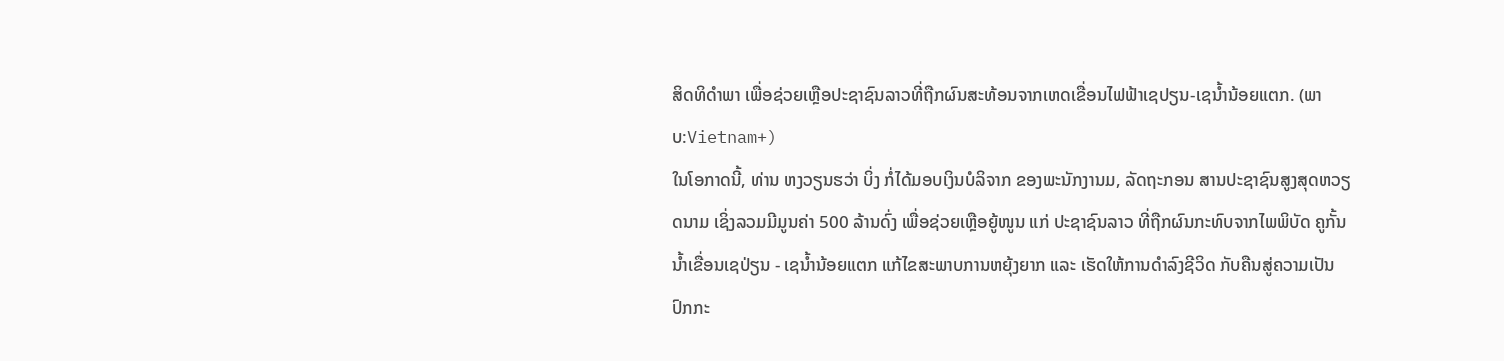ສິດທິດໍາພາ ເພື່ອຊ່ວຍເຫຼືອປະຊາຊົນລາວທີ່ຖືກຜົນສະທ້ອນຈາກເຫດເຂື່ອນໄຟຟ້າເຊປຽນ-ເຊນໍ້ານ້ອຍແຕກ. (ພາບ:Vietnam+)
ໃນໂອກາດນີ້, ທ່ານ ຫງວຽນຮວ່າ ບິ່ງ ກໍ່ໄດ້ມອບເງິນບໍລິຈາກ ຂອງພະນັກງານມ, ລັດຖະກອນ ສານປະຊາຊົນສູງສຸດຫວຽດນາມ ເຊິ່ງລວມມີມູນຄ່າ 500 ລ້ານດົ່ງ ເພື່ອຊ່ວຍເຫຼືອຍູ້ໜູນ ແກ່ ປະຊາຊົນລາວ ທີ່ຖືກຜົນກະທົບຈາກໄພພິບັດ ຄູກັ້ນນໍ້າເຂື່ອນເຊປ່ຽນ - ເຊນໍ້ານ້ອຍແຕກ ແກ້ໄຂສະພາບການຫຍຸ້ງຍາກ ແລະ ເຮັດໃຫ້ການດໍາລົງຊີວິດ ກັບຄືນສູ່ຄວາມເປັນປົກກະ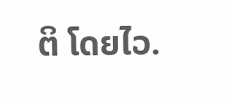ຕິ ໂດຍໄວ.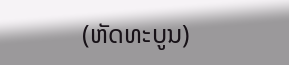(ຫັດທະບູນ)